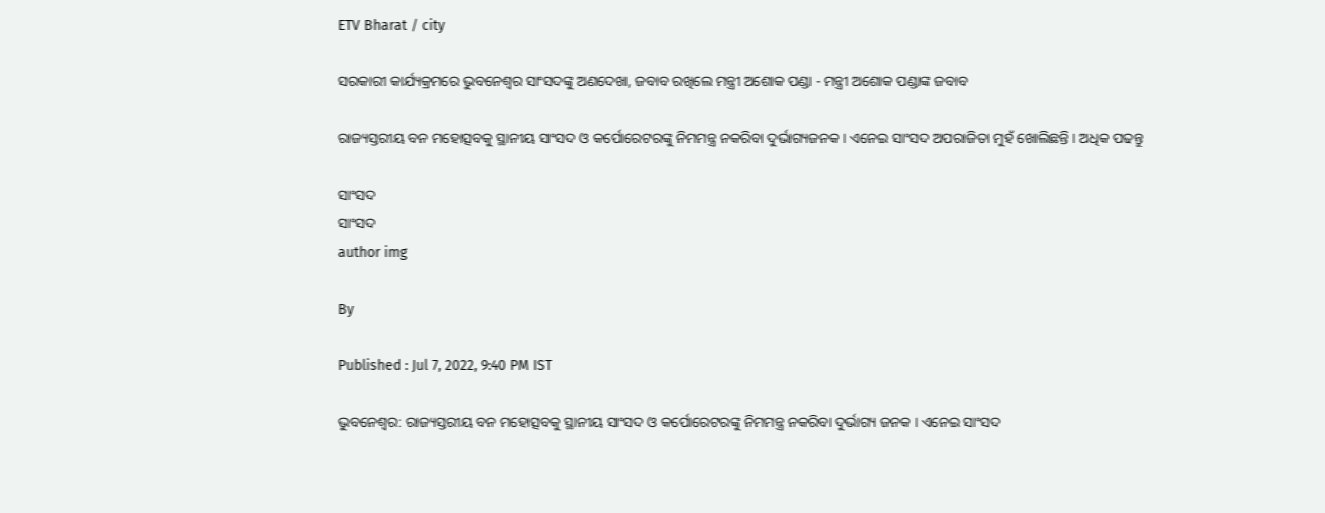ETV Bharat / city

ସରକାରୀ କାର୍ଯ୍ୟକ୍ରମରେ ଭୁବନେଶ୍ୱର ସାଂସଦଙ୍କୁ ଅଣଦେଖା, ଜବାବ ରଖିଲେ ମନ୍ତ୍ରୀ ଅଶୋକ ପଣ୍ଡା - ମନ୍ତ୍ରୀ ଅଶୋକ ପଣ୍ଡାଙ୍କ ଜବାବ

ରାଜ୍ୟସ୍ତରୀୟ ବନ ମହୋତ୍ସବକୁ ସ୍ଥାନୀୟ ସାଂସଦ ଓ କର୍ପୋରେଟରଙ୍କୁ ନିମମନ୍ତ୍ର ନକରିବା ଦୁର୍ଭାଗ୍ୟଜନକ । ଏନେଇ ସାଂସଦ ଅପରାଜିତା ମୁହଁ ଖୋଲିଛନ୍ତି । ଅଧିକ ପଢନ୍ତୁ

ସାଂସଦ
ସାଂସଦ
author img

By

Published : Jul 7, 2022, 9:40 PM IST

ଭୁବନେଶ୍ବର: ରାଜ୍ୟସ୍ତରୀୟ ବନ ମହୋତ୍ସବକୁ ସ୍ଥାନୀୟ ସାଂସଦ ଓ କର୍ପୋରେଟରଙ୍କୁ ନିମମନ୍ତ୍ର ନକରିବା ଦୁର୍ଭାଗ୍ୟ ଜନକ । ଏନେଇ ସାଂସଦ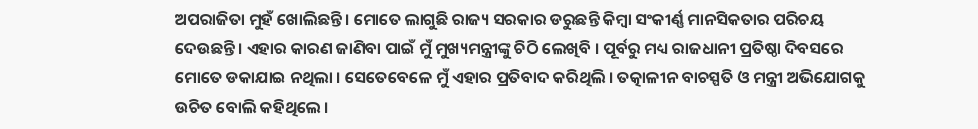ଅପରାଜିତା ମୁହଁ ଖୋଲିଛନ୍ତି । ମୋତେ ଲାଗୁଛି ରାଜ୍ୟ ସରକାର ଡରୁଛନ୍ତି କିମ୍ବା ସଂକୀର୍ଣ୍ଣ ମାନସିକତାର ପରିଚୟ ଦେଉଛନ୍ତି । ଏହାର କାରଣ ଜାଣିବା ପାଇଁ ମୁଁ ମୁଖ୍ୟମନ୍ତ୍ରୀଙ୍କୁ ଚିଠି ଲେଖିବି । ପୂର୍ବରୁ ମଧ୍ୟ ରାଜଧାନୀ ପ୍ରତିଷ୍ଠା ଦିବସରେ ମୋତେ ଡକାଯାଇ ନଥିଲା । ସେତେବେଳେ ମୁଁ ଏହାର ପ୍ରତିବାଦ କରିଥିଲି । ତତ୍କାଳୀନ ବାଚସ୍ପତି ଓ ମନ୍ତ୍ରୀ ଅଭିଯୋଗକୁ ଉଚିତ ବୋଲି କହିଥିଲେ ।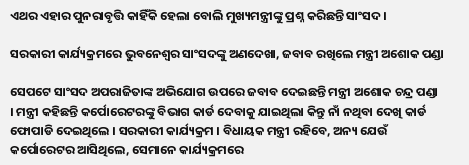ଏଥର ଏହାର ପୁନରାବୃତ୍ତି କାହିଁକି ହେଲା ବୋଲି ମୁଖ୍ୟମନ୍ତ୍ରୀଙ୍କୁ ପ୍ରଶ୍ନ କରିଛନ୍ତି ସାଂସଦ ।

ସରକାରୀ କାର୍ଯ୍ୟକ୍ରମରେ ଭୁବନେଶ୍ୱର ସାଂସଦଙ୍କୁ ଅଣଦେଖା, ଜବାବ ରଖିଲେ ମନ୍ତ୍ରୀ ଅଶୋକ ପଣ୍ଡା

ସେପଟେ ସାଂସଦ ଅପରାଜିତାଙ୍କ ଅଭିଯୋଗ ଉପରେ ଜବାବ ଦେଇଛନ୍ତି ମନ୍ତ୍ରୀ ଅଶୋକ ଚନ୍ଦ୍ର ପଣ୍ଡା । ମନ୍ତ୍ରୀ କହିଛନ୍ତି କର୍ପୋରେଟରଙ୍କୁ ବିଭାଗ କାର୍ଡ ଦେବାକୁ ଯାଇଥିଲା କିନ୍ତୁ ନାଁ ନଥିବା ଦେଖି କାର୍ଡ ଫୋପାଡି ଦେଇଥିଲେ । ସରକାରୀ କାର୍ଯ୍ୟକ୍ରମ । ବିଧାୟକ ମନ୍ତ୍ରୀ ରହିବେ, ଅନ୍ୟ ଯେଉଁ କର୍ପୋରେଟର ଆସିଥିଲେ, ସେମାନେ କାର୍ଯ୍ୟକ୍ରମରେ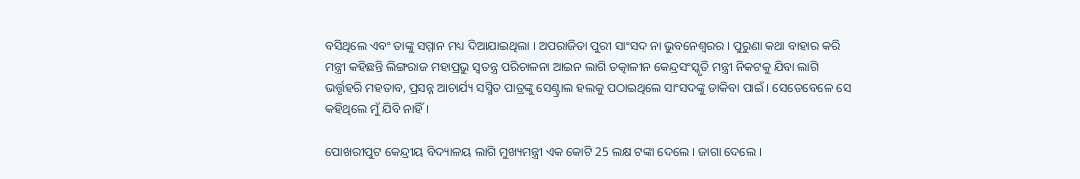ବସିଥିଲେ ଏବଂ ତାଙ୍କୁ ସମ୍ମାନ ମଧ୍ୟ ଦିଆଯାଇଥିଲା । ଅପରାଜିତା ପୁରୀ ସାଂସଦ ନା ଭୁବନେଶ୍ୱରର । ପୁରୁଣା କଥା ବାହାର କରି ମନ୍ତ୍ରୀ କହିଛନ୍ତି ଲିଙ୍ଗରାଜ ମହାପ୍ରଭୁ ସ୍ୱତନ୍ତ୍ର ପରିଚାଳନା ଆଇନ ଲାଗି ତତ୍କାଳୀନ କେନ୍ଦ୍ରସଂସ୍କୃତି ମନ୍ତ୍ରୀ ନିକଟକୁ ଯିବା ଲାଗି ଭର୍ତ୍ତୃହରି ମହତାବ, ପ୍ରସନ୍ନ ଆଚାର୍ଯ୍ୟ ସସ୍ମିତ ପାତ୍ରଙ୍କୁ ସେଣ୍ଟ୍ରାଲ ହଲକୁ ପଠାଇଥିଲେ ସାଂସଦଙ୍କୁ ଡାକିବା ପାଇଁ । ସେତେବେଳେ ସେ କହିଥିଲେ ମୁଁ ଯିବି ନାହିଁ ।

ପୋଖରୀପୁଟ କେନ୍ଦ୍ରୀୟ ବିଦ୍ୟାଳୟ ଲାଗି ମୁଖ୍ୟମନ୍ତ୍ରୀ ଏକ କୋଟି 25 ଲକ୍ଷ ଟଙ୍କା ଦେଲେ । ଜାଗା ଦେଲେ ।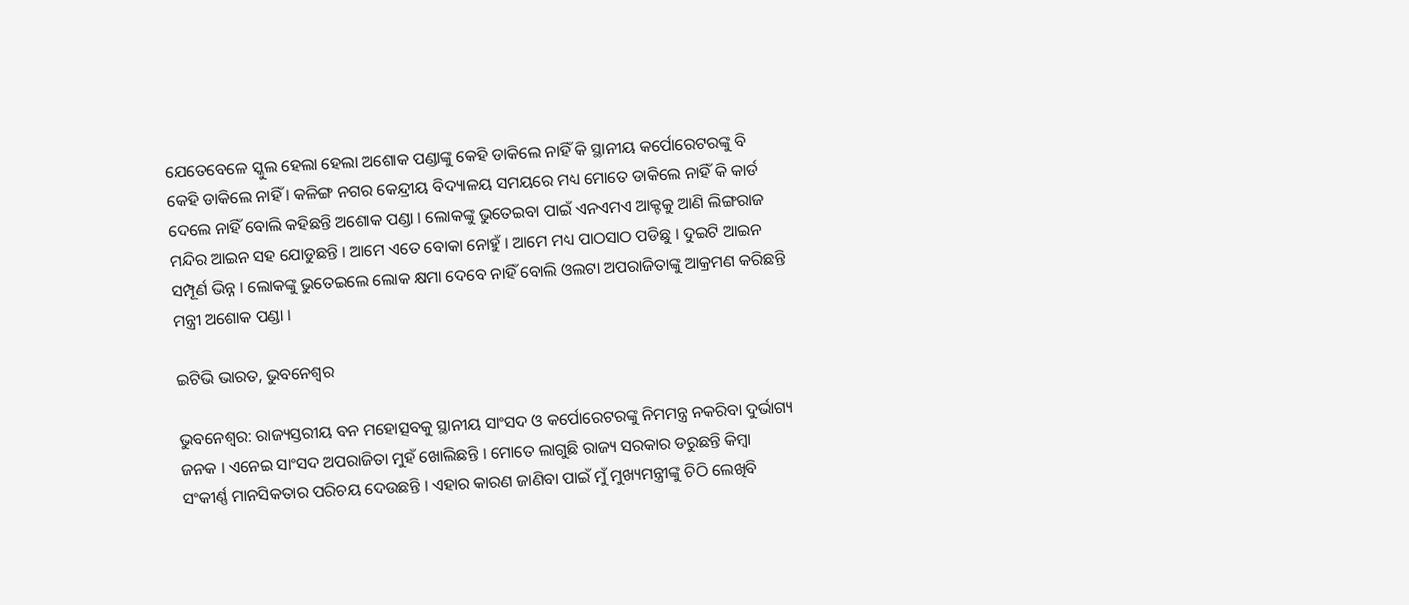ଯେତେବେଳେ ସ୍କୁଲ ହେଲା ହେଲା ଅଶୋକ ପଣ୍ଡାଙ୍କୁ କେହି ଡାକିଲେ ନାହିଁ କି ସ୍ଥାନୀୟ କର୍ପୋରେଟରଙ୍କୁ ବି କେହି ଡାକିଲେ ନାହିଁ । କଳିଙ୍ଗ ନଗର କେନ୍ଦ୍ରୀୟ ବିଦ୍ୟାଳୟ ସମୟରେ ମଧ୍ୟ ମୋତେ ଡାକିଲେ ନାହିଁ କି କାର୍ଡ ଦେଲେ ନାହିଁ ବୋଲି କହିଛନ୍ତି ଅଶୋକ ପଣ୍ଡା । ଲୋକଙ୍କୁ ଭୁତେଇବା ପାଇଁ ଏନଏମଏ ଆକ୍ଟକୁ ଆଣି ଲିଙ୍ଗରାଜ ମନ୍ଦିର ଆଇନ ସହ ଯୋଡୁଛନ୍ତି । ଆମେ ଏତେ ବୋକା ନୋହୁଁ । ଆମେ ମଧ୍ୟ ପାଠସାଠ ପଡିଛୁ । ଦୁଇଟି ଆଇନ ସମ୍ପୂର୍ଣ ଭିନ୍ନ । ଲୋକଙ୍କୁ ଭୁତେଇଲେ ଲୋକ କ୍ଷମା ଦେବେ ନାହିଁ ବୋଲି ଓଲଟା ଅପରାଜିତାଙ୍କୁ ଆକ୍ରମଣ କରିଛନ୍ତି ମନ୍ତ୍ରୀ ଅଶୋକ ପଣ୍ଡା ।

ଇଟିଭି ଭାରତ, ଭୁବନେଶ୍ବର

ଭୁବନେଶ୍ବର: ରାଜ୍ୟସ୍ତରୀୟ ବନ ମହୋତ୍ସବକୁ ସ୍ଥାନୀୟ ସାଂସଦ ଓ କର୍ପୋରେଟରଙ୍କୁ ନିମମନ୍ତ୍ର ନକରିବା ଦୁର୍ଭାଗ୍ୟ ଜନକ । ଏନେଇ ସାଂସଦ ଅପରାଜିତା ମୁହଁ ଖୋଲିଛନ୍ତି । ମୋତେ ଲାଗୁଛି ରାଜ୍ୟ ସରକାର ଡରୁଛନ୍ତି କିମ୍ବା ସଂକୀର୍ଣ୍ଣ ମାନସିକତାର ପରିଚୟ ଦେଉଛନ୍ତି । ଏହାର କାରଣ ଜାଣିବା ପାଇଁ ମୁଁ ମୁଖ୍ୟମନ୍ତ୍ରୀଙ୍କୁ ଚିଠି ଲେଖିବି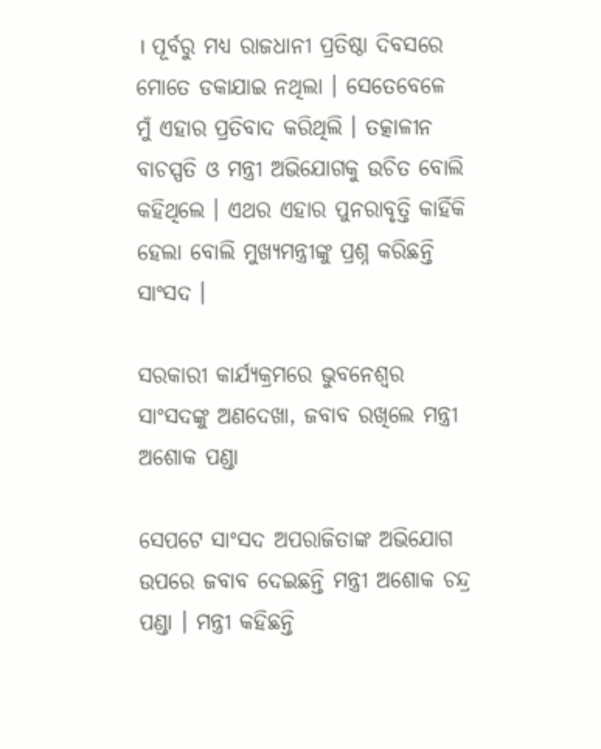। ପୂର୍ବରୁ ମଧ୍ୟ ରାଜଧାନୀ ପ୍ରତିଷ୍ଠା ଦିବସରେ ମୋତେ ଡକାଯାଇ ନଥିଲା । ସେତେବେଳେ ମୁଁ ଏହାର ପ୍ରତିବାଦ କରିଥିଲି । ତତ୍କାଳୀନ ବାଚସ୍ପତି ଓ ମନ୍ତ୍ରୀ ଅଭିଯୋଗକୁ ଉଚିତ ବୋଲି କହିଥିଲେ । ଏଥର ଏହାର ପୁନରାବୃତ୍ତି କାହିଁକି ହେଲା ବୋଲି ମୁଖ୍ୟମନ୍ତ୍ରୀଙ୍କୁ ପ୍ରଶ୍ନ କରିଛନ୍ତି ସାଂସଦ ।

ସରକାରୀ କାର୍ଯ୍ୟକ୍ରମରେ ଭୁବନେଶ୍ୱର ସାଂସଦଙ୍କୁ ଅଣଦେଖା, ଜବାବ ରଖିଲେ ମନ୍ତ୍ରୀ ଅଶୋକ ପଣ୍ଡା

ସେପଟେ ସାଂସଦ ଅପରାଜିତାଙ୍କ ଅଭିଯୋଗ ଉପରେ ଜବାବ ଦେଇଛନ୍ତି ମନ୍ତ୍ରୀ ଅଶୋକ ଚନ୍ଦ୍ର ପଣ୍ଡା । ମନ୍ତ୍ରୀ କହିଛନ୍ତି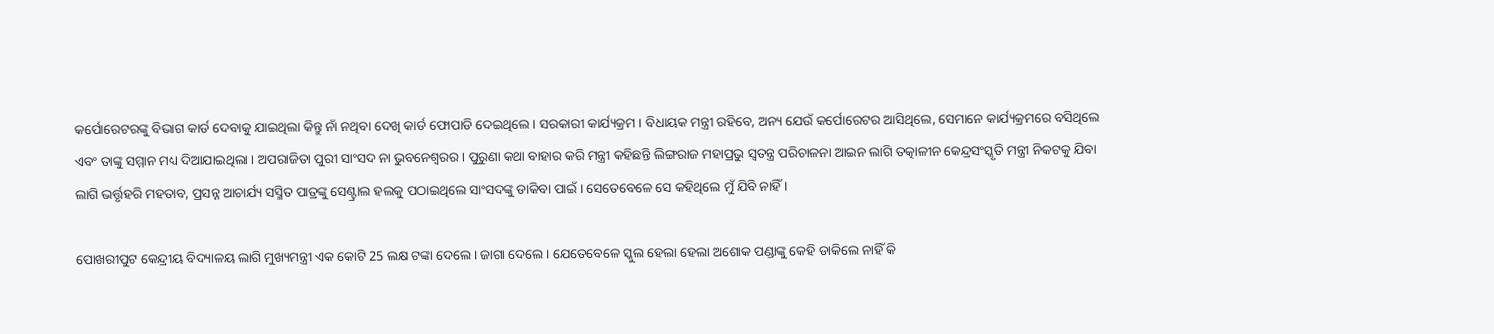କର୍ପୋରେଟରଙ୍କୁ ବିଭାଗ କାର୍ଡ ଦେବାକୁ ଯାଇଥିଲା କିନ୍ତୁ ନାଁ ନଥିବା ଦେଖି କାର୍ଡ ଫୋପାଡି ଦେଇଥିଲେ । ସରକାରୀ କାର୍ଯ୍ୟକ୍ରମ । ବିଧାୟକ ମନ୍ତ୍ରୀ ରହିବେ, ଅନ୍ୟ ଯେଉଁ କର୍ପୋରେଟର ଆସିଥିଲେ, ସେମାନେ କାର୍ଯ୍ୟକ୍ରମରେ ବସିଥିଲେ ଏବଂ ତାଙ୍କୁ ସମ୍ମାନ ମଧ୍ୟ ଦିଆଯାଇଥିଲା । ଅପରାଜିତା ପୁରୀ ସାଂସଦ ନା ଭୁବନେଶ୍ୱରର । ପୁରୁଣା କଥା ବାହାର କରି ମନ୍ତ୍ରୀ କହିଛନ୍ତି ଲିଙ୍ଗରାଜ ମହାପ୍ରଭୁ ସ୍ୱତନ୍ତ୍ର ପରିଚାଳନା ଆଇନ ଲାଗି ତତ୍କାଳୀନ କେନ୍ଦ୍ରସଂସ୍କୃତି ମନ୍ତ୍ରୀ ନିକଟକୁ ଯିବା ଲାଗି ଭର୍ତ୍ତୃହରି ମହତାବ, ପ୍ରସନ୍ନ ଆଚାର୍ଯ୍ୟ ସସ୍ମିତ ପାତ୍ରଙ୍କୁ ସେଣ୍ଟ୍ରାଲ ହଲକୁ ପଠାଇଥିଲେ ସାଂସଦଙ୍କୁ ଡାକିବା ପାଇଁ । ସେତେବେଳେ ସେ କହିଥିଲେ ମୁଁ ଯିବି ନାହିଁ ।

ପୋଖରୀପୁଟ କେନ୍ଦ୍ରୀୟ ବିଦ୍ୟାଳୟ ଲାଗି ମୁଖ୍ୟମନ୍ତ୍ରୀ ଏକ କୋଟି 25 ଲକ୍ଷ ଟଙ୍କା ଦେଲେ । ଜାଗା ଦେଲେ । ଯେତେବେଳେ ସ୍କୁଲ ହେଲା ହେଲା ଅଶୋକ ପଣ୍ଡାଙ୍କୁ କେହି ଡାକିଲେ ନାହିଁ କି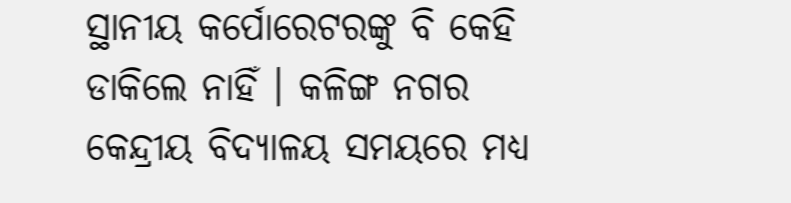ସ୍ଥାନୀୟ କର୍ପୋରେଟରଙ୍କୁ ବି କେହି ଡାକିଲେ ନାହିଁ । କଳିଙ୍ଗ ନଗର କେନ୍ଦ୍ରୀୟ ବିଦ୍ୟାଳୟ ସମୟରେ ମଧ୍ୟ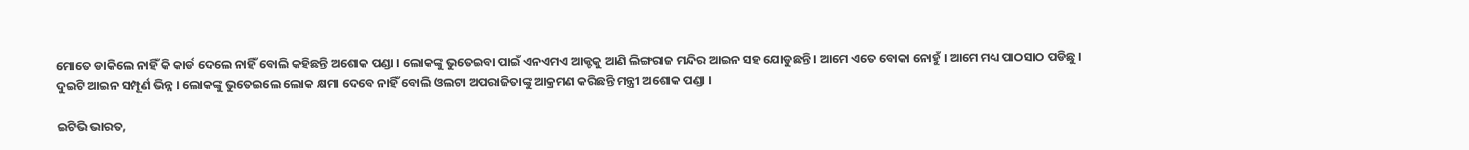ମୋତେ ଡାକିଲେ ନାହିଁ କି କାର୍ଡ ଦେଲେ ନାହିଁ ବୋଲି କହିଛନ୍ତି ଅଶୋକ ପଣ୍ଡା । ଲୋକଙ୍କୁ ଭୁତେଇବା ପାଇଁ ଏନଏମଏ ଆକ୍ଟକୁ ଆଣି ଲିଙ୍ଗରାଜ ମନ୍ଦିର ଆଇନ ସହ ଯୋଡୁଛନ୍ତି । ଆମେ ଏତେ ବୋକା ନୋହୁଁ । ଆମେ ମଧ୍ୟ ପାଠସାଠ ପଡିଛୁ । ଦୁଇଟି ଆଇନ ସମ୍ପୂର୍ଣ ଭିନ୍ନ । ଲୋକଙ୍କୁ ଭୁତେଇଲେ ଲୋକ କ୍ଷମା ଦେବେ ନାହିଁ ବୋଲି ଓଲଟା ଅପରାଜିତାଙ୍କୁ ଆକ୍ରମଣ କରିଛନ୍ତି ମନ୍ତ୍ରୀ ଅଶୋକ ପଣ୍ଡା ।

ଇଟିଭି ଭାରତ,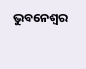ଭୁବନେଶ୍ବର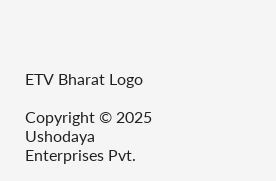ETV Bharat Logo

Copyright © 2025 Ushodaya Enterprises Pvt.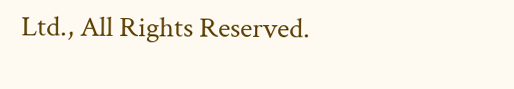Ltd., All Rights Reserved.